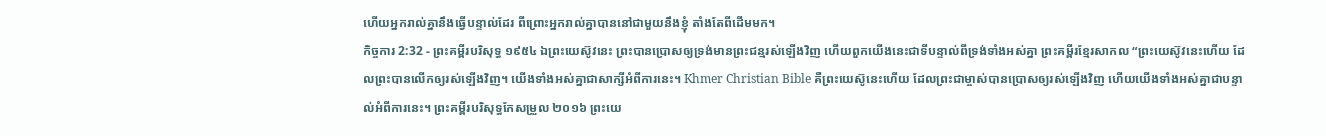ហើយអ្នករាល់គ្នានឹងធ្វើបន្ទាល់ដែរ ពីព្រោះអ្នករាល់គ្នាបាននៅជាមួយនឹងខ្ញុំ តាំងតែពីដើមមក។
កិច្ចការ 2:32 - ព្រះគម្ពីរបរិសុទ្ធ ១៩៥៤ ឯព្រះយេស៊ូវនេះ ព្រះបានប្រោសឲ្យទ្រង់មានព្រះជន្មរស់ឡើងវិញ ហើយពួកយើងនេះជាទីបន្ទាល់ពីទ្រង់ទាំងអស់គ្នា ព្រះគម្ពីរខ្មែរសាកល “ព្រះយេស៊ូវនេះហើយ ដែលព្រះបានលើកឲ្យរស់ឡើងវិញ។ យើងទាំងអស់គ្នាជាសាក្សីអំពីការនេះ។ Khmer Christian Bible គឺព្រះយេស៊ូនេះហើយ ដែលព្រះជាម្ចាស់បានប្រោសឲ្យរស់ឡើងវិញ ហើយយើងទាំងអស់គ្នាជាបន្ទាល់អំពីការនេះ។ ព្រះគម្ពីរបរិសុទ្ធកែសម្រួល ២០១៦ ព្រះយេ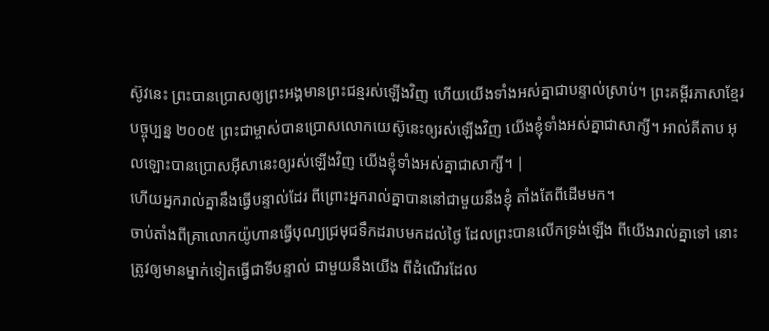ស៊ូវនេះ ព្រះបានប្រោសឲ្យព្រះអង្គមានព្រះជន្មរស់ឡើងវិញ ហើយយើងទាំងអស់គ្នាជាបន្ទាល់ស្រាប់។ ព្រះគម្ពីរភាសាខ្មែរបច្ចុប្បន្ន ២០០៥ ព្រះជាម្ចាស់បានប្រោសលោកយេស៊ូនេះឲ្យរស់ឡើងវិញ យើងខ្ញុំទាំងអស់គ្នាជាសាក្សី។ អាល់គីតាប អុលឡោះបានប្រោសអ៊ីសានេះឲ្យរស់ឡើងវិញ យើងខ្ញុំទាំងអស់គ្នាជាសាក្សី។ |
ហើយអ្នករាល់គ្នានឹងធ្វើបន្ទាល់ដែរ ពីព្រោះអ្នករាល់គ្នាបាននៅជាមួយនឹងខ្ញុំ តាំងតែពីដើមមក។
ចាប់តាំងពីគ្រាលោកយ៉ូហានធ្វើបុណ្យជ្រមុជទឹកដរាបមកដល់ថ្ងៃ ដែលព្រះបានលើកទ្រង់ឡើង ពីយើងរាល់គ្នាទៅ នោះត្រូវឲ្យមានម្នាក់ទៀតធ្វើជាទីបន្ទាល់ ជាមួយនឹងយើង ពីដំណើរដែល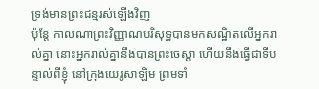ទ្រង់មានព្រះជន្មរស់ឡើងវិញ
ប៉ុន្តែ កាលណាព្រះវិញ្ញាណបរិសុទ្ធបានមកសណ្ឋិតលើអ្នករាល់គ្នា នោះអ្នករាល់គ្នានឹងបានព្រះចេស្តា ហើយនឹងធ្វើជាទីបន្ទាល់ពីខ្ញុំ នៅក្រុងយេរូសាឡិម ព្រមទាំ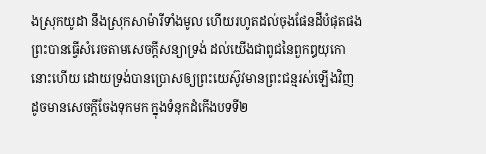ងស្រុកយូដា នឹងស្រុកសាម៉ារីទាំងមូល ហើយរហូតដល់ចុងផែនដីបំផុតផង
ព្រះបានធ្វើសំរេចតាមសេចក្ដីសន្យាទ្រង់ ដល់យើងជាពូជនៃពួកឰយុកោនោះហើយ ដោយទ្រង់បានប្រោសឲ្យព្រះយេស៊ូវមានព្រះជន្មរស់ឡើងវិញ ដូចមានសេចក្ដីចែងទុកមក ក្នុងទំនុកដំកើងបទទី២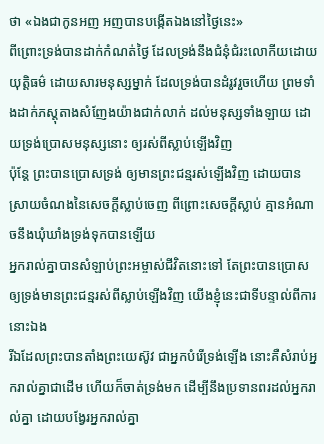ថា «ឯងជាកូនអញ អញបានបង្កើតឯងនៅថ្ងៃនេះ»
ពីព្រោះទ្រង់បានដាក់កំណត់ថ្ងៃ ដែលទ្រង់នឹងជំនុំជំរះលោកីយដោយយុត្តិធម៌ ដោយសារមនុស្សម្នាក់ ដែលទ្រង់បានដំរូវរួចហើយ ព្រមទាំងដាក់ភស្តុតាងសំញែងយ៉ាងជាក់លាក់ ដល់មនុស្សទាំងឡាយ ដោយទ្រង់ប្រោសមនុស្សនោះ ឲ្យរស់ពីស្លាប់ឡើងវិញ
ប៉ុន្តែ ព្រះបានប្រោសទ្រង់ ឲ្យមានព្រះជន្មរស់ឡើងវិញ ដោយបានស្រាយចំណងនៃសេចក្ដីស្លាប់ចេញ ពីព្រោះសេចក្ដីស្លាប់ គ្មានអំណាចនឹងឃុំឃាំងទ្រង់ទុកបានឡើយ
អ្នករាល់គ្នាបានសំឡាប់ព្រះអម្ចាស់ជីវិតនោះទៅ តែព្រះបានប្រោសឲ្យទ្រង់មានព្រះជន្មរស់ពីស្លាប់ឡើងវិញ យើងខ្ញុំនេះជាទីបន្ទាល់ពីការនោះឯង
រីឯដែលព្រះបានតាំងព្រះយេស៊ូវ ជាអ្នកបំរើទ្រង់ឡើង នោះគឺសំរាប់អ្នករាល់គ្នាជាដើម ហើយក៏ចាត់ទ្រង់មក ដើម្បីនឹងប្រទានពរដល់អ្នករាល់គ្នា ដោយបង្វែរអ្នករាល់គ្នា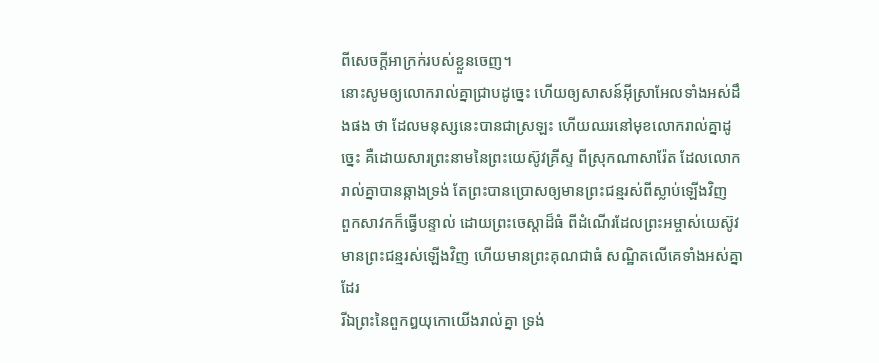ពីសេចក្ដីអាក្រក់របស់ខ្លួនចេញ។
នោះសូមឲ្យលោករាល់គ្នាជ្រាបដូច្នេះ ហើយឲ្យសាសន៍អ៊ីស្រាអែលទាំងអស់ដឹងផង ថា ដែលមនុស្សនេះបានជាស្រឡះ ហើយឈរនៅមុខលោករាល់គ្នាដូច្នេះ គឺដោយសារព្រះនាមនៃព្រះយេស៊ូវគ្រីស្ទ ពីស្រុកណាសារ៉ែត ដែលលោករាល់គ្នាបានឆ្កាងទ្រង់ តែព្រះបានប្រោសឲ្យមានព្រះជន្មរស់ពីស្លាប់ឡើងវិញ
ពួកសាវកក៏ធ្វើបន្ទាល់ ដោយព្រះចេស្តាដ៏ធំ ពីដំណើរដែលព្រះអម្ចាស់យេស៊ូវមានព្រះជន្មរស់ឡើងវិញ ហើយមានព្រះគុណជាធំ សណ្ឋិតលើគេទាំងអស់គ្នាដែរ
រីឯព្រះនៃពួកឰយុកោយើងរាល់គ្នា ទ្រង់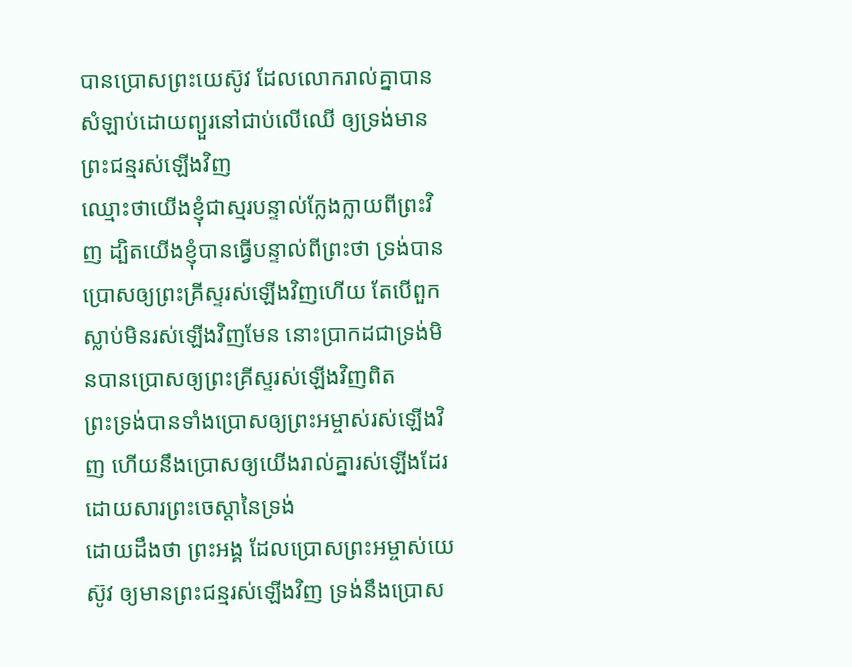បានប្រោសព្រះយេស៊ូវ ដែលលោករាល់គ្នាបានសំឡាប់ដោយព្យួរនៅជាប់លើឈើ ឲ្យទ្រង់មានព្រះជន្មរស់ឡើងវិញ
ឈ្មោះថាយើងខ្ញុំជាស្មរបន្ទាល់ក្លែងក្លាយពីព្រះវិញ ដ្បិតយើងខ្ញុំបានធ្វើបន្ទាល់ពីព្រះថា ទ្រង់បានប្រោសឲ្យព្រះគ្រីស្ទរស់ឡើងវិញហើយ តែបើពួកស្លាប់មិនរស់ឡើងវិញមែន នោះប្រាកដជាទ្រង់មិនបានប្រោសឲ្យព្រះគ្រីស្ទរស់ឡើងវិញពិត
ព្រះទ្រង់បានទាំងប្រោសឲ្យព្រះអម្ចាស់រស់ឡើងវិញ ហើយនឹងប្រោសឲ្យយើងរាល់គ្នារស់ឡើងដែរ ដោយសារព្រះចេស្តានៃទ្រង់
ដោយដឹងថា ព្រះអង្គ ដែលប្រោសព្រះអម្ចាស់យេស៊ូវ ឲ្យមានព្រះជន្មរស់ឡើងវិញ ទ្រង់នឹងប្រោស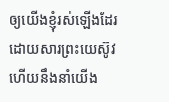ឲ្យយើងខ្ញុំរស់ឡើងដែរ ដោយសារព្រះយេស៊ូវ ហើយនឹងនាំយើង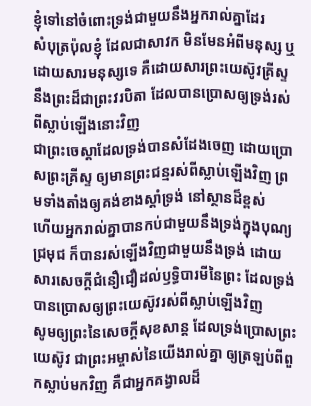ខ្ញុំទៅនៅចំពោះទ្រង់ជាមួយនឹងអ្នករាល់គ្នាដែរ
សំបុត្រប៉ុលខ្ញុំ ដែលជាសាវក មិនមែនអំពីមនុស្ស ឬដោយសារមនុស្សទេ គឺដោយសារព្រះយេស៊ូវគ្រីស្ទ នឹងព្រះដ៏ជាព្រះវរបិតា ដែលបានប្រោសឲ្យទ្រង់រស់ពីស្លាប់ឡើងនោះវិញ
ជាព្រះចេស្តាដែលទ្រង់បានសំដែងចេញ ដោយប្រោសព្រះគ្រីស្ទ ឲ្យមានព្រះជន្មរស់ពីស្លាប់ឡើងវិញ ព្រមទាំងតាំងឲ្យគង់ខាងស្តាំទ្រង់ នៅស្ថានដ៏ខ្ពស់
ហើយអ្នករាល់គ្នាបានកប់ជាមួយនឹងទ្រង់ក្នុងបុណ្យជ្រមុជ ក៏បានរស់ឡើងវិញជាមួយនឹងទ្រង់ ដោយសារសេចក្ដីជំនឿជឿដល់ឫទ្ធិបារមីនៃព្រះ ដែលទ្រង់បានប្រោសឲ្យព្រះយេស៊ូវរស់ពីស្លាប់ឡើងវិញ
សូមឲ្យព្រះនៃសេចក្ដីសុខសាន្ត ដែលទ្រង់ប្រោសព្រះយេស៊ូវ ជាព្រះអម្ចាស់នៃយើងរាល់គ្នា ឲ្យត្រឡប់ពីពួកស្លាប់មកវិញ គឺជាអ្នកគង្វាលដ៏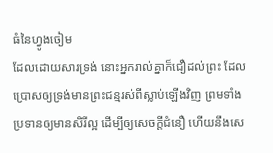ធំនៃហ្វូងចៀម
ដែលដោយសារទ្រង់ នោះអ្នករាល់គ្នាក៏ជឿដល់ព្រះ ដែលប្រោសឲ្យទ្រង់មានព្រះជន្មរស់ពីស្លាប់ឡើងវិញ ព្រមទាំងប្រទានឲ្យមានសិរីល្អ ដើម្បីឲ្យសេចក្ដីជំនឿ ហើយនឹងសេ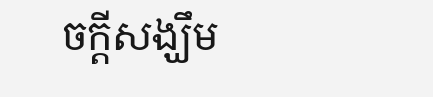ចក្ដីសង្ឃឹម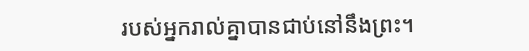របស់អ្នករាល់គ្នាបានជាប់នៅនឹងព្រះ។